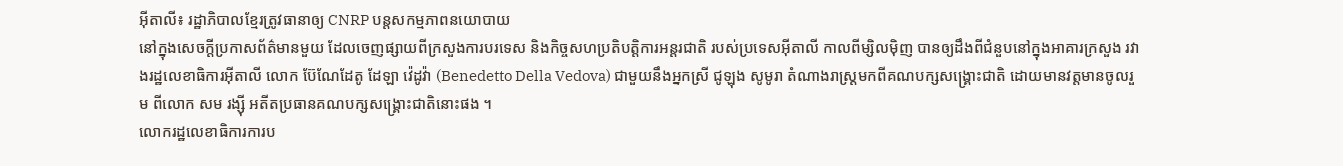អ៊ីតាលី៖ រដ្ឋាភិបាលខ្មែរត្រូវធានាឲ្យ CNRP បន្តសកម្មភាពនយោបាយ
នៅក្នុងសេចក្ដីប្រកាសព័ត៌មានមួយ ដែលចេញផ្សាយពីក្រសួងការបរទេស និងកិច្ចសហប្រតិបត្តិការអន្តរជាតិ របស់ប្រទេសអ៊ីតាលី កាលពីម្សិលម៉ិញ បានឲ្យដឹងពីជំនួបនៅក្នុងអាគារក្រសួង រវាងរដ្ឋលេខាធិការអ៊ីតាលី លោក ប៊ែណែដែតូ ដែឡា វ៉េដូវ៉ា (Benedetto Della Vedova) ជាមួយនឹងអ្នកស្រី ជូឡុង សូមូរា តំណាងរាស្ត្រមកពីគណបក្សសង្គ្រោះជាតិ ដោយមានវត្តមានចូលរួម ពីលោក សម រង្ស៊ី អតីតប្រធានគណបក្សសង្គ្រោះជាតិនោះផង ។
លោករដ្ឋលេខាធិការការប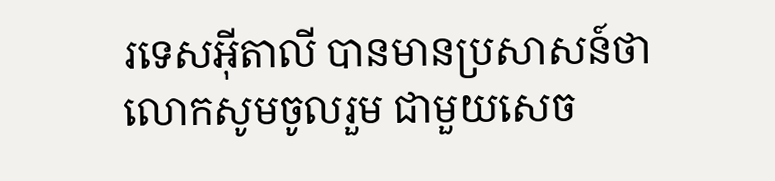រទេសអ៊ីតាលី បានមានប្រសាសន៍ថា លោកសូមចូលរួម ជាមួយសេច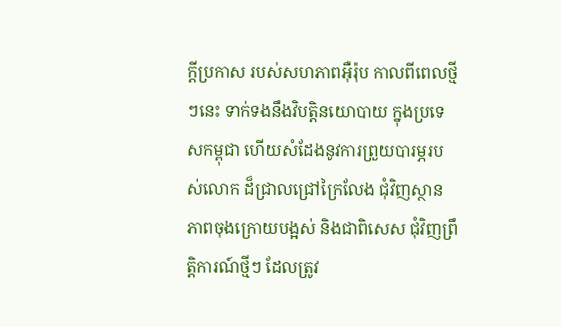ក្ដីប្រកាស របស់សហភាពអ៊ឺរ៉ុប កាលពីពេលថ្មីៗនេះ ទាក់ទងនឹងវិបត្តិនយោបាយ ក្នុងប្រទេសកម្ពុជា ហើយសំដែងនូវការព្រួយបារម្ភរបស់លោក ដ៏ជ្រាលជ្រៅក្រៃលែង ជុំវិញស្ថានភាពចុងក្រោយបង្អស់ និងជាពិសេស ជុំវិញព្រឹត្តិការណ៍ថ្មីៗ ដែលត្រូវ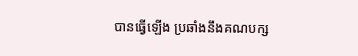បានធ្វើឡើង ប្រឆាំងនឹងគណបក្ស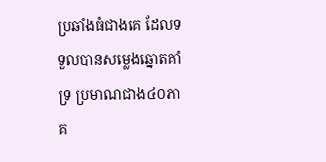ប្រឆាំងធំជាងគេ ដែលទទួលបានសម្លេងឆ្នោតគាំទ្រ ប្រមាណជាង៤០ភាគ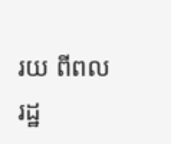រយ ពីពលរដ្ឋ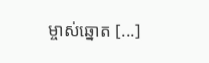ម្ចាស់ឆ្នោត [...]